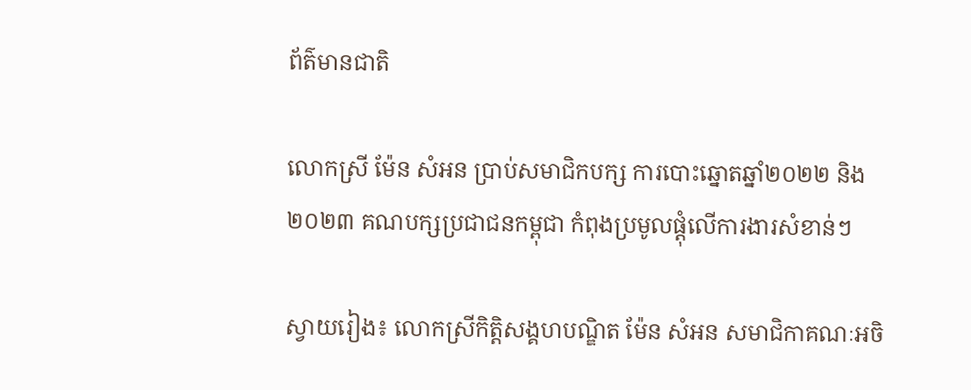ព័ត៌មានជាតិ

លោកស្រី ម៉ែន សំអន ប្រាប់សមាជិកបក្ស ការបោះឆ្នោតឆ្នាំ២០២២ និង ២០២៣ គណបក្សប្រជាជនកម្ពុជា កំពុងប្រមូលផ្តុំលើការងារសំខាន់ៗ

ស្វាយរៀង៖ លោកស្រីកិត្តិសង្គហបណ្ឌិត ម៉ែន សំអន សមាជិកាគណៈអចិ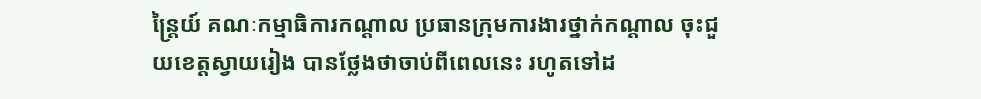ន្ត្រៃយ៍ គណៈកម្មាធិការកណ្ដាល ប្រធានក្រុមការងារថ្នាក់កណ្ដាល ចុះជួយខេត្តស្វាយរៀង បានថ្លែងថាចាប់ពីពេលនេះ រហូតទៅដ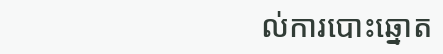ល់ការបោះឆ្នោត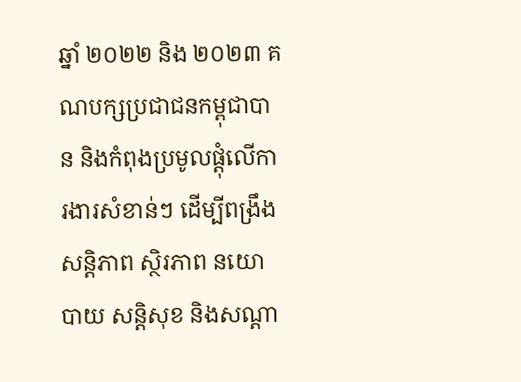ឆ្នាំ ២០២២ និង ២០២៣ គណបក្សប្រជាជនកម្ពុជាបាន និងកំពុងប្រមូលផ្តុំលើការងារសំខាន់ៗ ដើម្បីពង្រឹងសន្តិភាព ស្ថិរភាព នយោបាយ សន្តិសុខ និងសណ្តា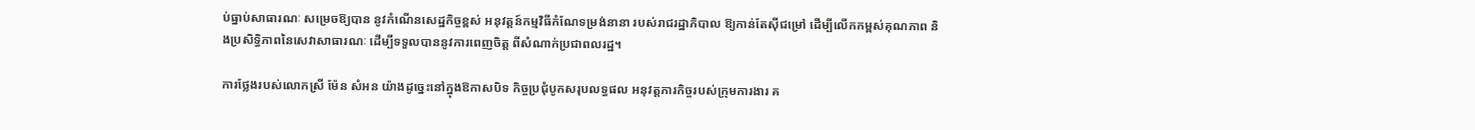ប់ធ្នាប់សាធារណៈ សម្រេចឱ្យបាន នូវកំណើនសេដ្ឋកិច្ចខ្ពស់ អនុវត្តន៍កម្មវិធីកំណែទម្រង់នានា របស់រាជរដ្ឋាភិបាល ឱ្យកាន់តែស៊ីជម្រៅ ដើម្បីលើកកម្ពស់គុណភាព និងប្រសិទ្ធិភាពនៃសេវាសាធារណៈ ដើម្បីទទួលបាននូវការពេញចិត្ត ពីសំណាក់ប្រជាពលរដ្ឋ។

ការថ្លែងរបស់លោកស្រី ម៉ែន សំអន យ៉ាងដូច្នេះនៅក្នុងឱកាសបិទ កិច្ចប្រជុំបូកសរុបលទ្ធផល អនុវត្តភារកិច្ចរបស់ក្រុមការងារ គ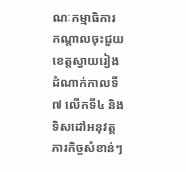ណៈកម្មាធិការ កណ្ដាលចុះជួយខេត្តស្វាយរៀង ដំណាក់កាលទី ៧ លើកទី៤ និងទិសដៅអនុវត្តភារកិច្ចសំខាន់ៗ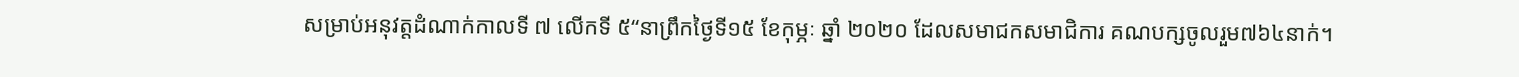សម្រាប់អនុវត្តដំណាក់កាលទី ៧ លើកទី ៥“នាព្រឹកថ្ងៃទី១៥ ខែកុម្ភៈ ឆ្នាំ ២០២០ ដែលសមាជកសមាជិការ គណបក្សចូលរួម៧៦៤នាក់។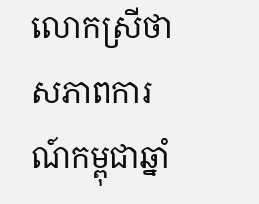លោកស្រីថា សភាពការណ៍កម្ពុជាឆ្នាំ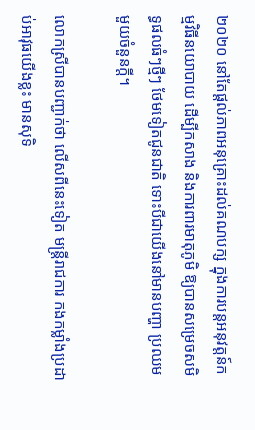២០២០ នៅតែផ្ដល់ភាពអនុគ្រោះដល់គណបក្ស ក្នុងការបន្ដអនុវត្តន៍កម្មវិធីនយោបាយ ដើម្បីកសាង និងការពារមាតុភូមិ ឱ្យបានសម្រេចសមិទ្ធផលធំៗថ្មីៗ ថែមទៀតជូនជាតិ ទោះបីជាយើងនៅមានបញ្ហា ប្រឈមមួយចំនួនក្ដី។

លោកស្រីបានបញ្ជាក់ថា លើសពីនេះទៀត មន្រ្តីរាជការ កងកម្លាំងប្រដាប់អាវុធយើងខ្លះ មានសុទិ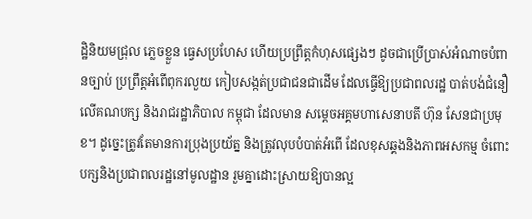ដ្ឋិនិយមជ្រុល ភ្លេចខ្លួន ធ្វេសប្រហែស ហើយប្រព្រឹត្តកំហុសផ្សេងៗ ដូចជាប្រើប្រាស់អំណាចបំពានច្បាប់ ប្រព្រឹត្តអំពើពុករលួយ កៀបសង្កត់ប្រជាជនជាដើម ដែលធ្វើឱ្យប្រជាពលរដ្ឋ បាត់បង់ជំនឿលើគណបក្ស និងរាជរដ្ឋាភិបាល កម្ពុជា ដែលមាន សម្តេចអគ្គមហាសេនាបតី ហ៊ុន សែនជាប្រមុខ។ ដូច្នេះត្រូវតែមានការប្រុងប្រយ័ត្ន និងត្រូវលុបបំបាត់អំពើ ដែលខុសឆ្គងនិងភាពអសកម្ម ចំពោះបក្សនិងប្រជាពលរដ្ឋនៅមូលដ្ឋាន រួមគ្នាដោះស្រាយឱ្យបានល្អ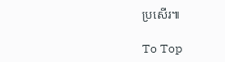ប្រសើរ៕

To Top